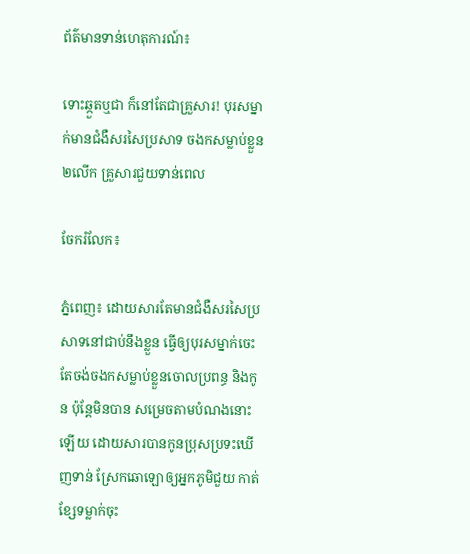ព័ត៌មានទាន់ហេតុការណ៍៖

ទោះឆ្កួតឬជា ក៏នៅតែជាគ្រួសារ! បុរសម្នាក់មានជំងឺសរសៃប្រសាទ ចងកសម្លាប់ខ្លួន២លើក គ្រួសារជួយទាន់ពេល

ចែករំលែក៖

ភ្នំពេញ៖ ដោយសារតែមានជំងឺសរសៃប្រសាទនៅជាប់នឹងខ្លួន ធ្វើឲ្យបុរសម្នាក់ចេះតែចង់ចងកសម្លាប់ខ្លួនចោលប្រពន្ធ និងកូន ប៉ុន្តែមិនបាន សម្រេចតាមបំណងនោះឡើយ ដោយសារបានកូនប្រុសប្រទះឃើញទាន់ ស្រែកឆោឡោឲ្យអ្នកភូមិជួយ កាត់ខ្សែទម្លាក់ចុះ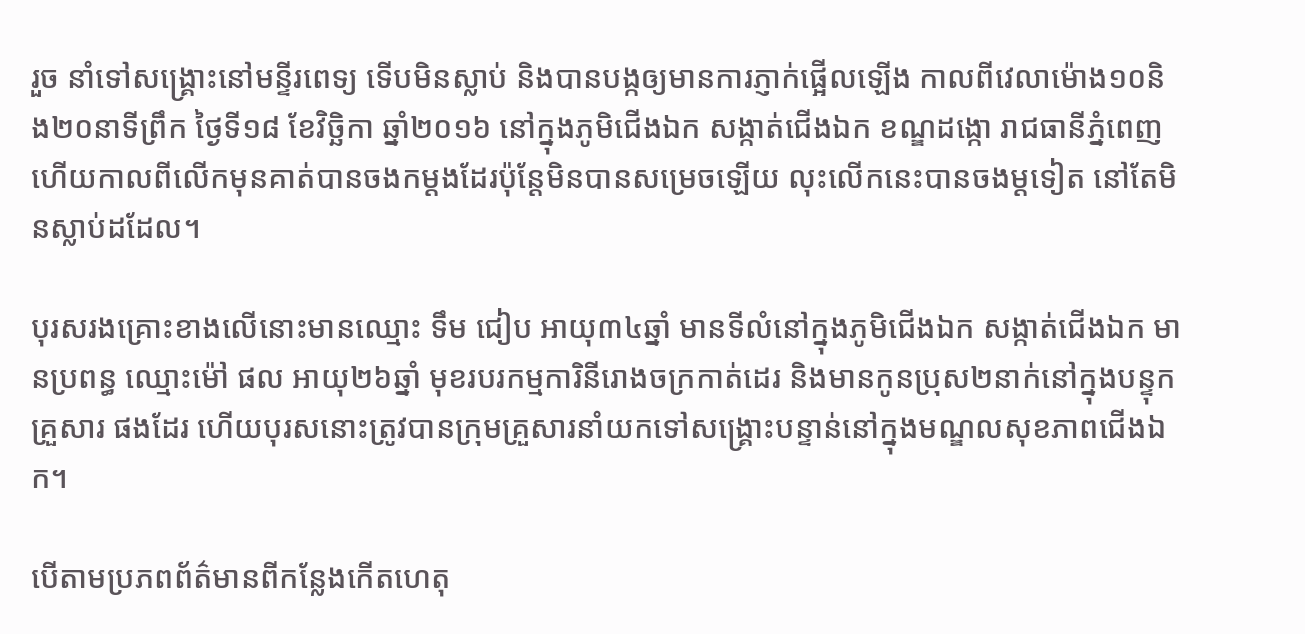រួច នាំទៅសង្គ្រោះនៅមន្ទីរពេទ្យ ទើបមិនស្លាប់ និងបានបង្កឲ្យមានការភ្ញាក់ផ្អើលឡើង កាលពីវេលាម៉ោង១០និង២០នាទីព្រឹក ថ្ងៃទី១៨ ខែវិច្ឆិកា ឆ្នាំ២០១៦ នៅក្នុងភូមិជើងឯក សង្កាត់ជើងឯក ខណ្ឌដង្កោ រាជធានីភ្នំពេញ ហើយកាលពីលើកមុនគាត់បានចងកម្ដងដែរប៉ុន្តែមិនបានសម្រេចឡើយ លុះលើកនេះបានចងម្ដទៀត នៅតែមិនស្លាប់ដដែល។

បុរសរងគ្រោះខាងលើនោះមានឈ្មោះ ទឹម ជៀប អាយុ៣៤ឆ្នាំ មានទីលំនៅក្នុងភូមិជើងឯក សង្កាត់ជើងឯក មានប្រពន្ធ ឈ្មោះម៉ៅ ផល អាយុ២៦ឆ្នាំ មុខរបរកម្មការិនីរោងចក្រកាត់ដេរ និងមានកូនប្រុស២នាក់នៅក្នុងបន្ទុកគ្រួសារ ផងដែរ ហើយបុរសនោះត្រូវបានក្រុមគ្រួសារនាំយកទៅសង្គ្រោះបន្ទាន់នៅក្នុងមណ្ឌលសុខភាពជើងឯក។

បើតាមប្រភពព័ត៌មានពីកន្លែងកើតហេតុ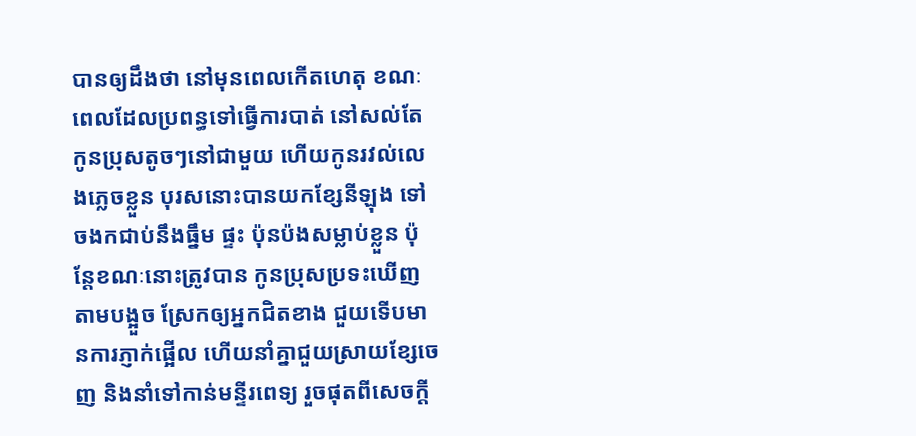បានឲ្យដឹងថា នៅមុនពេលកើតហេតុ ខណៈពេលដែលប្រពន្ធទៅធ្វើការបាត់ នៅសល់តែ កូនប្រុសតូចៗនៅជាមួយ ហើយកូនរវល់លេងភ្លេចខ្លួន បុរសនោះបានយកខ្សែនីឡុង ទៅចងកជាប់នឹងធ្នឹម ផ្ទះ ប៉ុនប៉ងសម្លាប់ខ្លួន ប៉ុន្តែខណៈនោះត្រូវបាន កូនប្រុសប្រទះឃើញតាមបង្អួច ស្រែកឲ្យអ្នកជិតខាង ជួយទើបមានការភ្ញាក់ផ្អើល ហើយនាំគ្នាជួយស្រាយខ្សែចេញ និងនាំទៅកាន់មន្ទីរពេទ្យ រួចផុតពីសេចក្ដី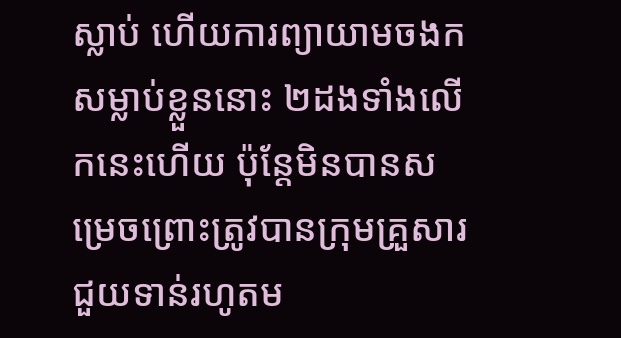ស្លាប់ ហើយការព្យាយាមចងកសម្លាប់ខ្លួននោះ ២ដងទាំងលើកនេះហើយ ប៉ុន្តែមិនបានសម្រេចព្រោះត្រូវបានក្រុមគ្រួសារជួយទាន់រហូតម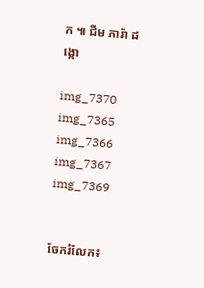ក ៕ ជីម ភារ៉ា ដង្កោ

img_7370 img_7365 img_7366 img_7367 img_7369


ចែករំលែក៖